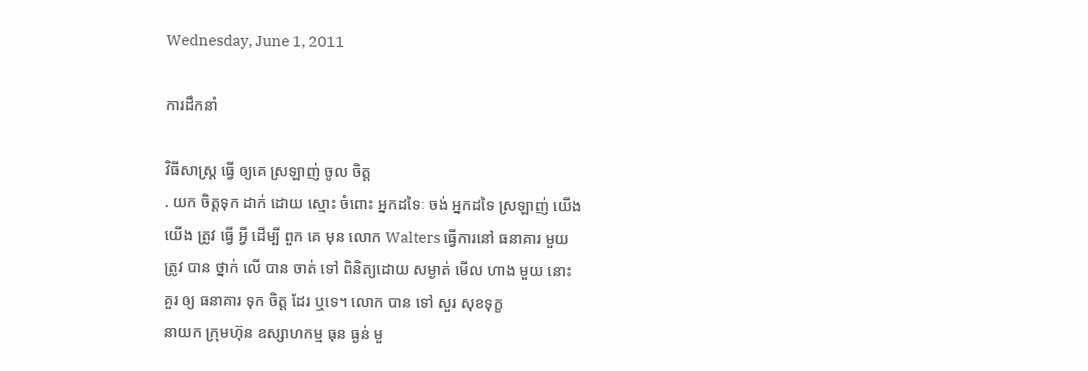Wednesday, June 1, 2011

ការដឹកនាំ

វិធីសាស្រ្ត ធ្វើ ឲ្យគេ ស្រឡាញ់ ចូល ចិត្ត
. យក ចិត្តទុក ដាក់ ដោយ ស្មោះ ចំពោះ អ្នកដទៃៈ ចង់ អ្នកដទៃ ស្រឡាញ់ យើង
យើង ត្រូវ ធ្វើ អ្វី ដើម្បី ពួក គេ មុន លោក Walters ធ្វើការនៅ ធនាគារ មួយ
ត្រូវ បាន ថ្នាក់ លើ បាន ចាត់ ទៅ ពិនិត្យដោយ សម្ងាត់ មើល ហាង មួយ នោះ
គួរ ឲ្យ ធនាគារ ទុក ចិត្ត ដែរ ឬទេ។ លោក បាន ទៅ សួរ សុខទុក្ខ
នាយក ក្រុមហ៊ុន ឧស្សាហកម្ម ធុន ធ្ងន់ មួ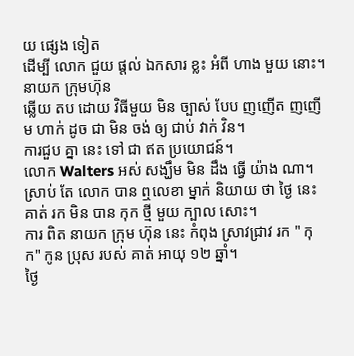យ ផ្សេង ទៀត
ដើម្បី លោក ជួយ ផ្តល់ ឯកសារ ខ្លះ អំពី ហាង មួយ នោះ។ នាយក ក្រុមហ៊ុន
ឆ្លើយ តប ដោយ វិធីមួយ មិន ច្បាស់ បែប ញញើត ញញើម ហាក់ ដូច ជា មិន ចង់ ឲ្យ ជាប់ វាក់ វិន។
ការជួប គ្នា នេះ ទៅ ជា ឥត ប្រយោជន៍។
លោក Walters អស់ សង្ឃឹម មិន ដឹង ធ្វើ យ៉ាង ណា។
ស្រាប់ តែ លោក បាន ឮលេខា ម្នាក់ និយាយ ថា ថ្ងៃ នេះ គាត់ រក មិន បាន កុក ថ្មី មួយ ក្បាល សោះ។
ការ ពិត នាយក ក្រុម ហ៊ុន នេះ កំពុង ស្រាវជ្រាវ រក " កុក" កូន ប្រុស របស់ គាត់ អាយុ ១២ ឆ្នាំ។
ថ្ងៃ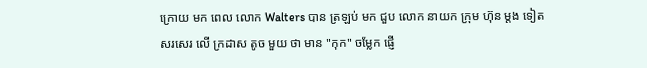ក្រោយ មក ពេល លោក Walters បាន ត្រឡប់ មក ជួប លោក នាយក ក្រុម ហ៊ុន ម្តង ទៀត
សរសេរ លើ ក្រដាស តូច មួយ ថា មាន "កុក" ចម្លែក ផ្ញើ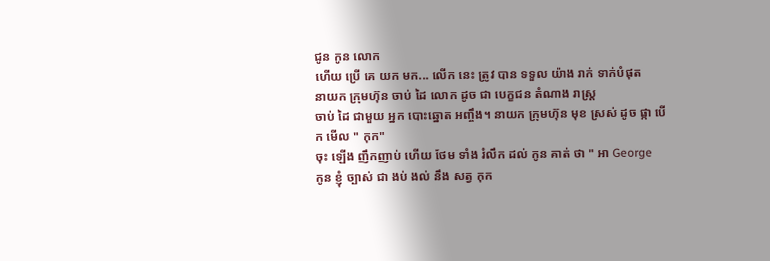ជូន កូន លោក
ហើយ ប្រើ គេ យក មក... លើក នេះ ត្រូវ បាន ទទួល យ៉ាង រាក់ ទាក់បំផុត
នាយក ក្រុមហ៊ុន ចាប់ ដៃ លោក ដូច ជា បេក្ខជន តំណាង រាស្រ្ត
ចាប់ ដៃ ជាមួយ អ្នក បោះឆ្នោត អញ្ចឹង។ នាយក ក្រុមហ៊ុន មុខ ស្រស់ ដូច ផ្កា បើក មើល " កុក"
ចុះ ឡើង ញឹកញាប់ ហើយ ថែម ទាំង រំលឹក ដល់ កូន គាត់ ថា " អា George
កូន ខ្ញុំ ច្បាស់ ជា ងប់ ងល់ នឹង សត្វ កុក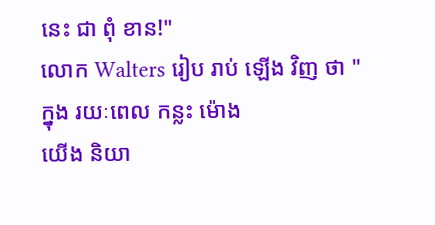នេះ ជា ពុំ ខាន!"
លោក Walters រៀប រាប់ ឡើង វិញ ថា " ក្នុង រយៈពេល កន្លះ ម៉ោង
យើង និយា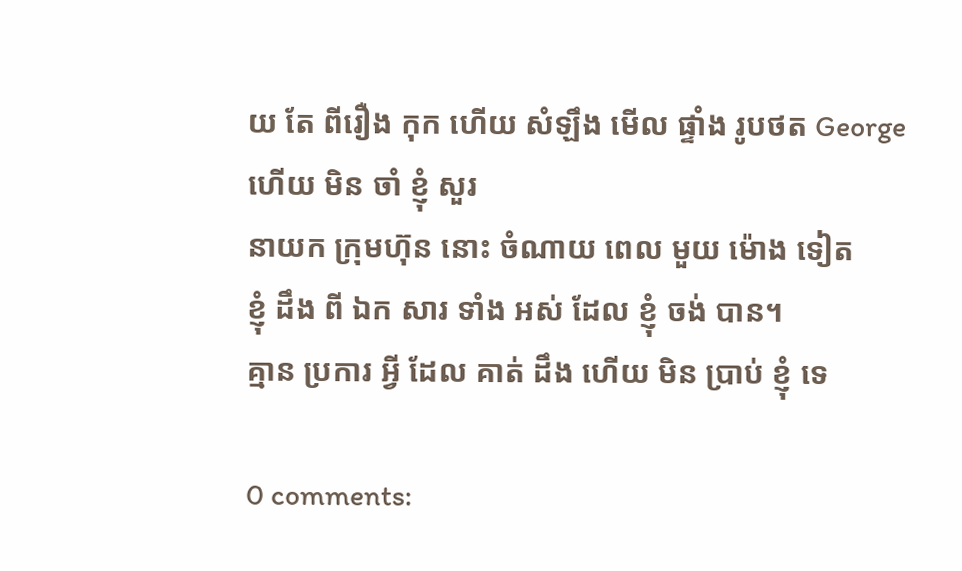យ តែ ពីរឿង កុក ហើយ សំឡឹង មើល ផ្ទាំង រូបថត George ហើយ មិន ចាំ ខ្ញុំ សួរ
នាយក ក្រុមហ៊ុន នោះ ចំណាយ ពេល មួយ ម៉ោង ទៀត
ខ្ញុំ ដឹង ពី ឯក សារ ទាំង អស់ ដែល ខ្ញុំ ចង់ បាន។
គ្មាន ប្រការ អ្វី ដែល គាត់ ដឹង ហើយ មិន ប្រាប់ ខ្ញុំ ទេ

0 comments: